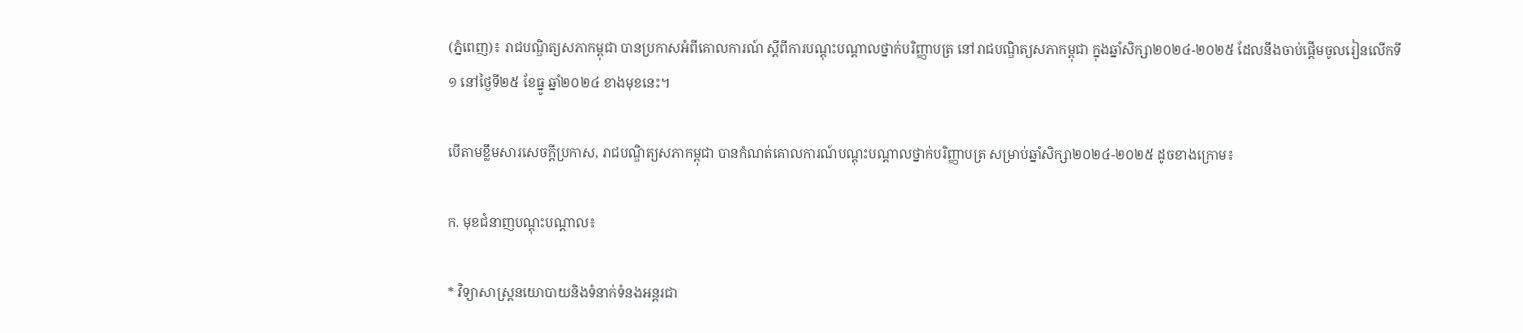(ភ្នំពេញ)៖ រាជបណ្ឌិត្យសភាកម្ពុជា បានប្រកាសអំពីគោលការណ៍ ស្តីពីការបណ្តុះបណ្តាលថ្នាក់បរិញ្ញាបត្រ នៅរាជបណ្ឌិត្យសភាកម្ពុជា ក្នុងឆ្នាំសិក្សា២០២៤-២០២៥ ដែលនឹងចាប់ផ្តើមចូលរៀនលើកទី១ នៅថ្ងៃទី២៥ ខែធ្នូ ឆ្នាំ២០២៤ ខាងមុខនេះ។

បើតាមខ្លឹមសារសេចក្តីប្រកាស, រាជបណ្ឌិត្យសភាកម្ពុជា បានកំណត់គោលការណ៍បណ្តុះបណ្តាលថ្នាក់បរិញ្ញាបត្រ សម្រាប់ឆ្នាំសិក្សា២០២៤-២០២៥ ដូចខាងក្រោម៖

ក. មុខជំនាញបណ្តុះបណ្តាល៖

* វិទ្យាសាស្ត្រនយោបាយនិងទំនាក់ទំនងអន្តរជា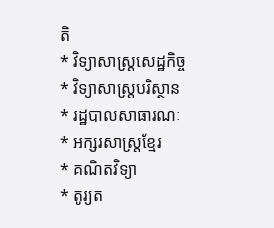តិ
* វិទ្យាសាស្ត្រសេដ្ឋកិច្ច
* វិទ្យាសាស្ត្របរិស្ថាន
* រដ្ឋបាលសាធារណៈ
* អក្សរសាស្ត្រខ្មែរ
* គណិតវិទ្យា
* តូរ្យត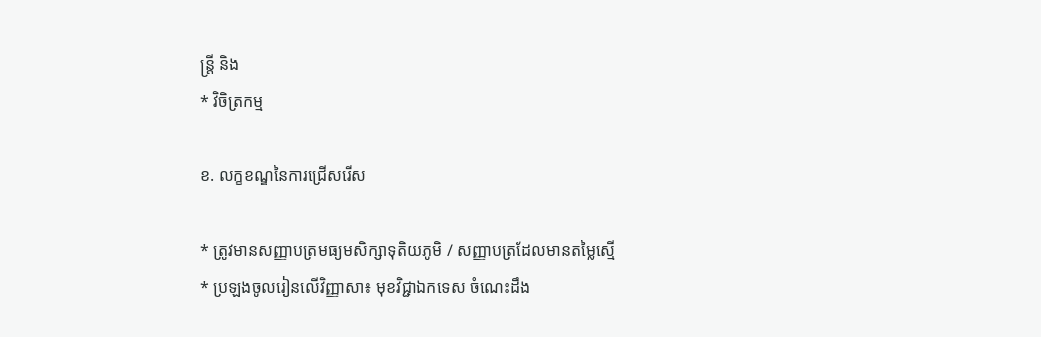ន្ត្រី និង
* វិចិត្រកម្ម

ខ. លក្ខខណ្ឌនៃការជ្រើសរើស

* ត្រូវមានសញ្ញាបត្រមធ្យមសិក្សាទុតិយភូមិ / សញ្ញាបត្រដែលមានតម្លៃស្មើ
* ប្រឡងចូលរៀនលើវិញ្ញាសា៖ មុខវិជ្ជាឯកទេស ចំណេះដឹង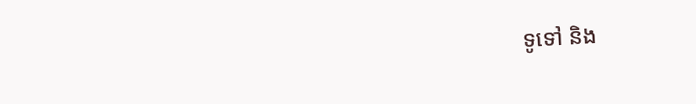ទូទៅ និង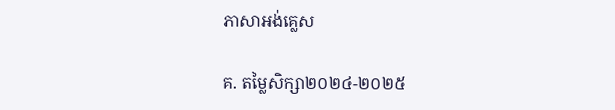ភាសាអង់គ្លេស

គ. តម្លៃសិក្សា២០២៤-២០២៥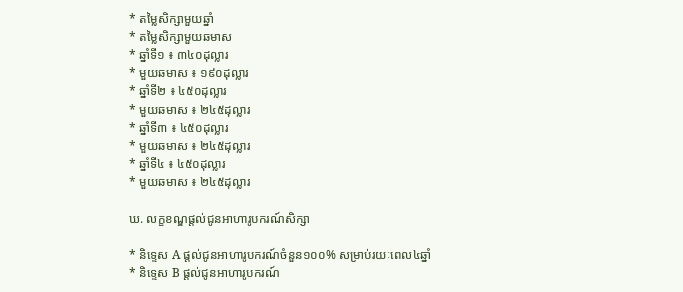* តម្លៃសិក្សាមួយឆ្នាំ
* តម្លៃសិក្សាមួយឆមាស
* ឆ្នាំទី១ ៖ ៣៤០ដុល្លារ
* មួយឆមាស ៖ ១៩០ដុល្លារ
* ឆ្នាំទី២ ៖ ៤៥០ដុល្លារ
* មួយឆមាស ៖ ២៤៥ដុល្លារ
* ឆ្នាំទី៣ ៖ ៤៥០ដុល្លារ
* មួយឆមាស ៖ ២៤៥ដុល្លារ
* ឆ្នាំទី៤ ៖ ៤៥០ដុល្លារ
* មួយឆមាស ៖ ២៤៥ដុល្លារ

ឃ. លក្ខខណ្ឌផ្តល់ជូនអាហារូបករណ៍សិក្សា

* និទ្ទេស A ផ្តល់ជូនអាហារូបករណ៍ចំនួន១០០% សម្រាប់រយៈពេល៤ឆ្នាំ
* និទ្ទេស B ផ្តល់ជូនអាហារូបករណ៍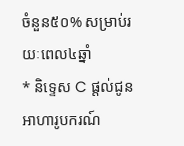ចំនួន៥០% សម្រាប់រយៈពេល៤ឆ្នាំ
* និទ្ទេស C ផ្តល់ជូនអាហារូបករណ៍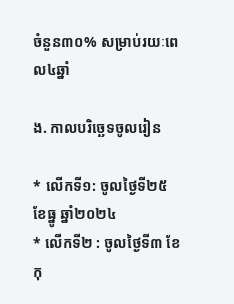ចំនួន៣០% សម្រាប់រយៈពេល៤ឆ្នាំ

ង. កាលបរិច្ឆេទចូលរៀន

* លើកទី១: ចូលថ្ងៃទី២៥ ខែធ្នូ ឆ្នាំ២០២៤
* លើកទី២ : ចូលថ្ងៃទី៣ ខែកុ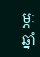ម្ភៈ ឆ្នាំ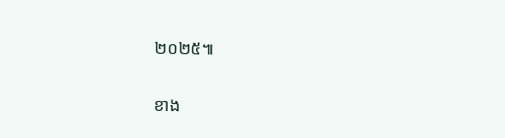២០២៥៕

ខាង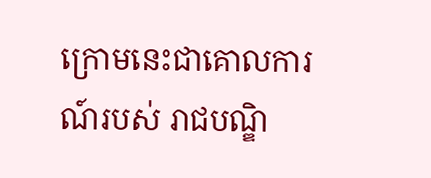ក្រោមនេះជាគោលការណ៍របស់ រាជបណ្ឌិ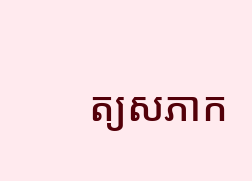ត្យសភាក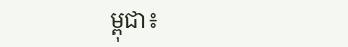ម្ពុជា៖